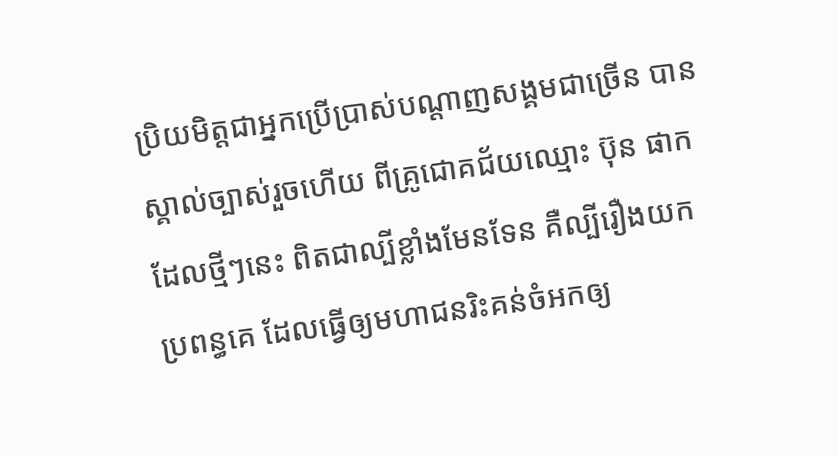ប្រិយមិត្តជាអ្នកប្រើប្រាស់បណ្តាញសង្គមជាច្រើន បានស្គាល់ច្បាស់រួចហើយ ពីគ្រូជោគជ័យឈ្មោះ ប៊ុន ផាក ដែលថ្មីៗនេះ ពិតជាល្បីខ្លាំងមែនទែន គឺល្បីរឿងយកប្រពន្ធគេ ដែលធ្វើឲ្យមហាជនរិះគន់ចំអកឲ្យ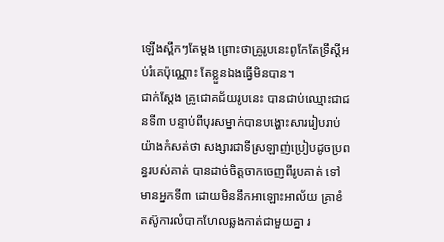ឡើងស្ពឹកៗតែម្តង ព្រោះថាគ្រូរូបនេះពូកែតែទ្រឹស្តីអប់រំគេប៉ុណ្ណោះ តែខ្លួនឯងធ្វើមិនបាន។
ជាក់ស្តែង គ្រូជោគជ័យរូបនេះ បានជាប់ឈ្មោះជាជនទី៣ បន្ទាប់ពីបុរសម្នាក់បានបង្ហោះសាររៀបរាប់យ៉ាងកំសត់ថា សង្សារជាទីស្រឡាញ់ប្រៀបដូចប្រពន្ធរបស់គាត់ បានដាច់ចិត្តចាកចេញពីរូបគាត់ ទៅមានអ្នកទី៣ ដោយមិននឹកអាឡោះអាល័យ គ្រាខំតស៊ូការលំបាកហែលឆ្លងកាត់ជាមួយគ្នា រ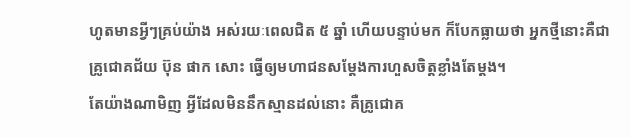ហូតមានអ្វីៗគ្រប់យ៉ាង អស់រយៈពេលជិត ៥ ឆ្នាំ ហើយបន្ទាប់មក ក៏បែកធ្លាយថា អ្នកថ្មីនោះគឺជាគ្រូជោគជ័យ ប៊ុន ផាក សោះ ធ្វើឲ្យមហាជនសម្តែងការហួសចិត្តខ្លាំងតែម្តង។
តែយ៉ាងណាមិញ អ្វីដែលមិននឹកស្មានដល់នោះ គឺគ្រូជោគ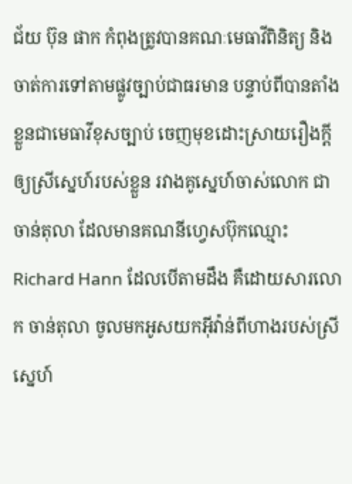ជ័យ ប៊ុន ផាក កំពុងត្រូវបានគណៈមេធាវីពិនិត្យ និងចាត់ការទៅតាមផ្លូវច្បាប់ជាធរមាន បន្ទាប់ពីបានតាំងខ្លួនជាមេធាវីខុសច្បាប់ ចេញមុខដោះស្រាយរឿងក្តីឲ្យស្រីស្នេហ៍របស់ខ្លួន រវាងគូស្នេហ៍ចាស់លោក ជា ចាន់តុលា ដែលមានគណនីហ្វេសប៊ុកឈ្មោះ Richard Hann ដែលបើតាមដឹង គឺដោយសារលោក ចាន់តុលា ចូលមកអូសយកអុីវ៉ាន់ពីហាងរបស់ស្រីស្នេហ៍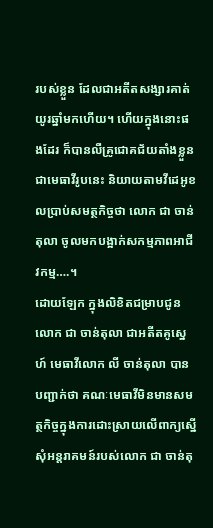របស់ខ្លួន ដែលជាអតីតសង្សារគាត់យូរឆ្នាំមកហើយ។ ហើយក្នុងនោះផងដែរ ក៏បានលឺគ្រូជោគជ័យតាំងខ្លួនជាមេធាវីរូបនេះ និយាយតាមវីដេអូខលប្រាប់សមត្ថកិច្ចថា លោក ជា ចាន់តុលា ចូលមកបង្អាក់សកម្មភាពអាជីវកម្ម….។
ដោយឡែក ក្នុងលិខិតជម្រាបជូនលោក ជា ចាន់តុលា ជាអតីតគូស្នេហ៍ មេធាវីលោក លី ចាន់តុលា បានបញ្ជាក់ថា គណៈមេធាវីមិនមានសមត្ថកិច្ចក្នុងការដោះស្រាយលើពាក្យស្នើសុំអន្តរាគមន៍របស់លោក ជា ចាន់តុ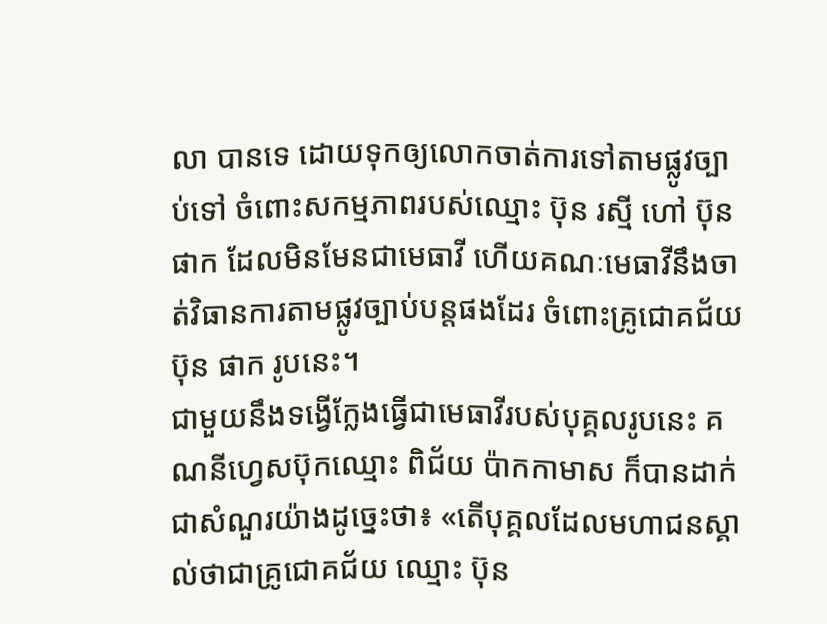លា បានទេ ដោយទុកឲ្យលោកចាត់ការទៅតាមផ្លូវច្បាប់ទៅ ចំពោះសកម្មភាពរបស់ឈ្មោះ ប៊ុន រស្មី ហៅ ប៊ុន ផាក ដែលមិនមែនជាមេធាវី ហើយគណៈមេធាវីនឹងចាត់វិធានការតាមផ្លូវច្បាប់បន្តផងដែរ ចំពោះគ្រូជោគជ័យ ប៊ុន ផាក រូបនេះ។
ជាមួយនឹងទង្វើក្លែងធ្វើជាមេធាវីរបស់បុគ្គលរូបនេះ គណនីហ្វេសប៊ុកឈ្មោះ ពិជ័យ ប៉ាកកាមាស ក៏បានដាក់ជាសំណួរយ៉ាងដូច្នេះថា៖ «តើបុគ្គលដែលមហាជនស្គាល់ថាជាគ្រូជោគជ័យ ឈ្មោះ ប៊ុន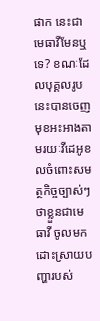ផាក នេះជាមេធាវីមែនឬទេ? ខណៈដែលបុគ្គលរូបនេះបានចេញមុខអះអាងតាមរយៈវីដេអូខលចំពោះសមត្ថកិច្ចច្បាស់ៗ ថាខ្លួនជាមេធាវី ចូលមកដោះស្រាយបញ្ហារបស់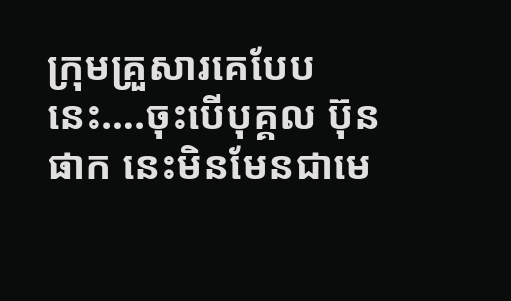ក្រុមគ្រួសារគេបែបនេះ….ចុះបើបុគ្គល ប៊ុន ផាក នេះមិនមែនជាមេ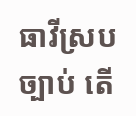ធាវីស្របច្បាប់ តើ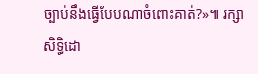ច្បាប់នឹងធ្វេីបែបណាចំពោះគាត់?»៕ រក្សាសិទ្ធិដោ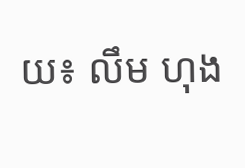យ៖ លឹម ហុង